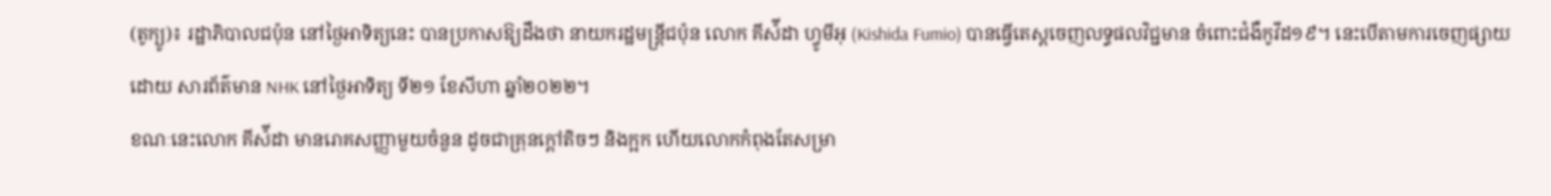(តូក្យូ)៖ រដ្ឋាភិបាលជប៉ុន នៅថ្ងៃអាទិត្យនេះ បានប្រកាសឱ្យដឹងថា នាយករដ្ឋមន្រ្តីជប៉ុន លោក គីស៉ីដា ហ្វូមីអុ (Kishida Fumio) បានធ្វើតេស្តចេញលទ្ធផលវិជ្ជមាន ចំពោះជំងឺកូវីដ១៩។ នេះបើតាមការចេញផ្សាយដោយ សារព័ត៌មាន NHK នៅថ្ងៃអាទិត្យ ទី២១ ខែសីហា ឆ្នាំ២០២២។
ខណៈនេះលោក គីស៉ីដា មានរោគសញ្ញាមួយចំនួន ដូចជាគ្រុនក្តៅតិចៗ និងក្អក ហើយលោកកំពុងតែសម្រា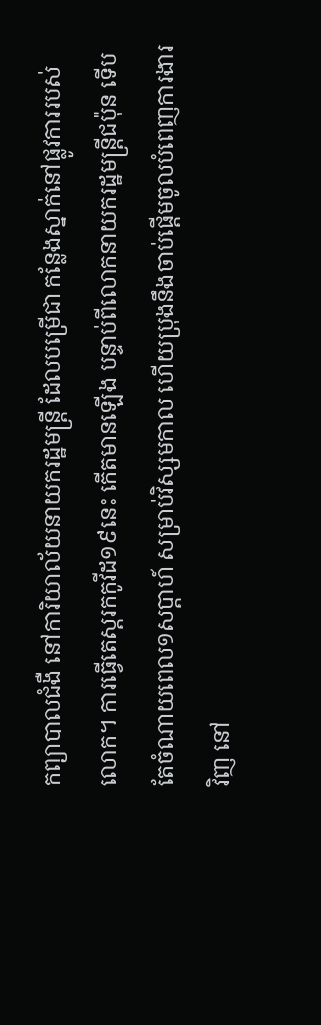កព្យាបាលជំងឺ នៅការិយាល័យនាយករដ្ឋមន្រ្តី ដែលបម្រើជា កន្លែងស្នាក់នៅផ្លូវការរបស់លោក។ ការធ្វើតេស្តរកកូវីដ១៩នេះ កើតមានឡើង បន្ទាប់ពីលោកនាយករដ្ឋមន្រ្តីជប៉ុន ទើបតែចំណាយពេល១សប្តាហ៍ សម្រាប់វិស្សមកាល ហើយប្រុងនឹងចាប់ផ្តើមចូលបំពេញការងារវិញ នៅ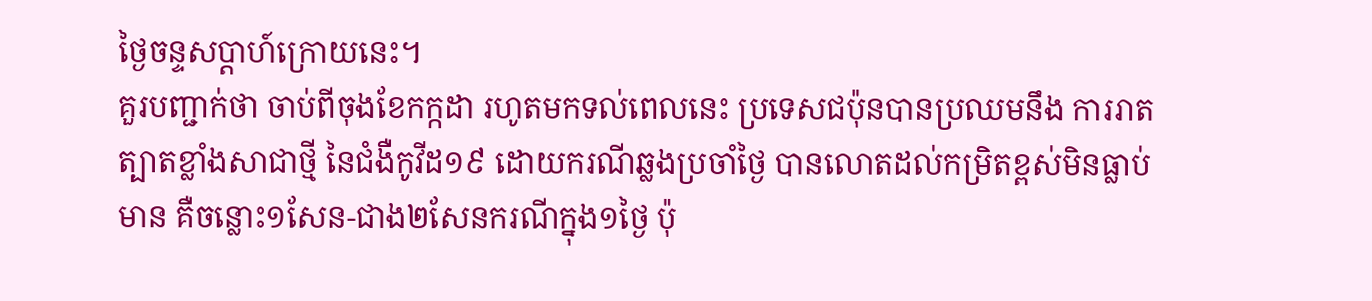ថ្ងៃចន្ទសប្តាហ៍ក្រោយនេះ។
គួរបញ្ជាក់ថា ចាប់ពីចុងខែកក្កដា រហូតមកទល់ពេលនេះ ប្រទេសជប៉ុនបានប្រឈមនឹង ការរាតត្បាតខ្លាំងសាជាថ្មី នៃជំងឺកូវីដ១៩ ដោយករណីឆ្លងប្រចាំថ្ងៃ បានលោតដល់កម្រិតខ្ពស់មិនធ្លាប់មាន គឺចន្លោះ១សែន-ជាង២សែនករណីក្នុង១ថ្ងៃ ប៉ុ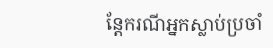ន្តែករណីអ្នកស្លាប់ប្រចាំ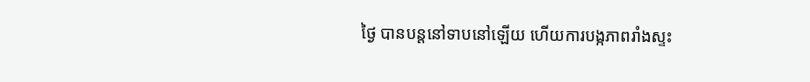ថ្ងៃ បានបន្តនៅទាបនៅឡើយ ហើយការបង្កភាពរាំងស្ទះ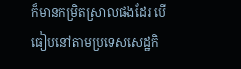ក៏មានកម្រិតស្រាលផងដែរ បើធៀបនៅតាមប្រទេសសេដ្ឋកិ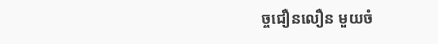ច្ចជឿនលឿន មួយចំ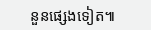នួនផ្សេងទៀត៕